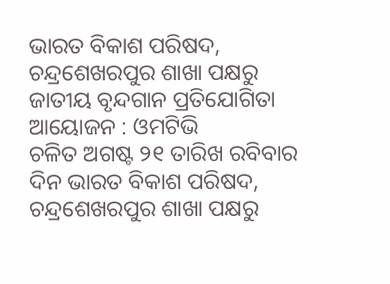ଭାରତ ବିକାଶ ପରିଷଦ, ଚନ୍ଦ୍ରଶେଖରପୁର ଶାଖା ପକ୍ଷରୁ ଜାତୀୟ ବୃନ୍ଦଗାନ ପ୍ରତିଯୋଗିତା ଆୟୋଜନ : ଓମଟିଭି
ଚଳିତ ଅଗଷ୍ଟ ୨୧ ତାରିଖ ରବିବାର ଦିନ ଭାରତ ବିକାଶ ପରିଷଦ, ଚନ୍ଦ୍ରଶେଖରପୁର ଶାଖା ପକ୍ଷରୁ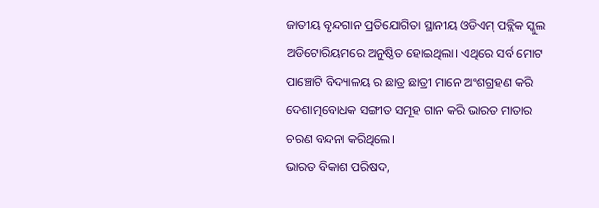ଜାତୀୟ ବୃନ୍ଦଗାନ ପ୍ରତିଯୋଗିତା ସ୍ଥାନୀୟ ଓଡିଏମ୍ ପବ୍ଲିକ ସ୍କୁଲ ଅଡିଟୋରିୟମରେ ଅନୁଷ୍ଠିତ ହୋଇଥିଲା। ଏଥିରେ ସର୍ବ ମୋଟ ପାଞ୍ଚୋଟି ବିଦ୍ୟାଳୟ ର ଛାତ୍ର ଛାତ୍ରୀ ମାନେ ଅଂଶଗ୍ରହଣ କରି ଦେଶାତ୍ମବୋଧକ ସଙ୍ଗୀତ ସମୂହ ଗାନ କରି ଭାରତ ମାତାର ଚରଣ ବନ୍ଦନା କରିଥିଲେ।
ଭାରତ ବିକାଶ ପରିଷଦ,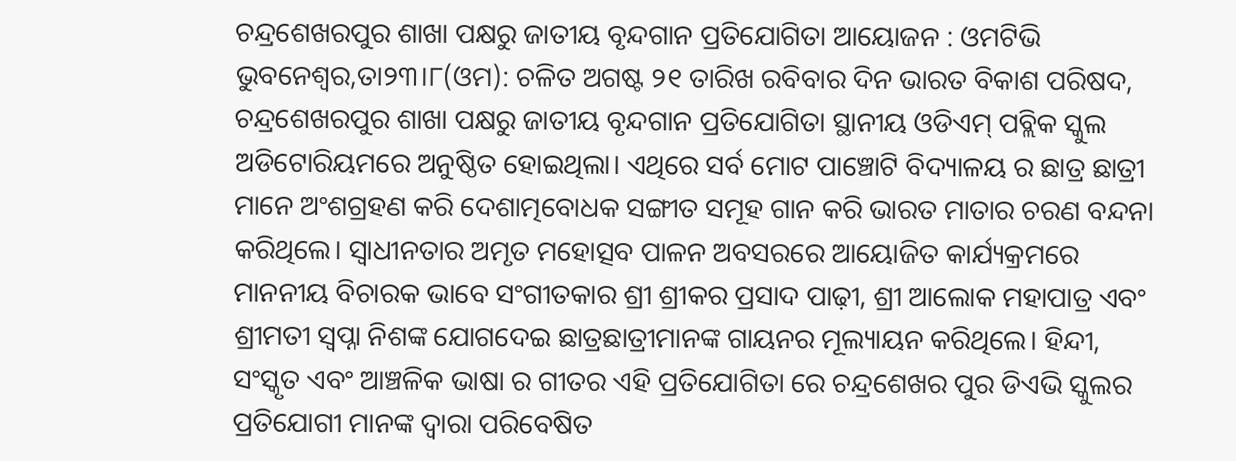ଚନ୍ଦ୍ରଶେଖରପୁର ଶାଖା ପକ୍ଷରୁ ଜାତୀୟ ବୃନ୍ଦଗାନ ପ୍ରତିଯୋଗିତା ଆୟୋଜନ : ଓମଟିଭି
ଭୁବନେଶ୍ୱର,ତା୨୩।୮(ଓମ): ଚଳିତ ଅଗଷ୍ଟ ୨୧ ତାରିଖ ରବିବାର ଦିନ ଭାରତ ବିକାଶ ପରିଷଦ, ଚନ୍ଦ୍ରଶେଖରପୁର ଶାଖା ପକ୍ଷରୁ ଜାତୀୟ ବୃନ୍ଦଗାନ ପ୍ରତିଯୋଗିତା ସ୍ଥାନୀୟ ଓଡିଏମ୍ ପବ୍ଲିକ ସ୍କୁଲ ଅଡିଟୋରିୟମରେ ଅନୁଷ୍ଠିତ ହୋଇଥିଲା। ଏଥିରେ ସର୍ବ ମୋଟ ପାଞ୍ଚୋଟି ବିଦ୍ୟାଳୟ ର ଛାତ୍ର ଛାତ୍ରୀ ମାନେ ଅଂଶଗ୍ରହଣ କରି ଦେଶାତ୍ମବୋଧକ ସଙ୍ଗୀତ ସମୂହ ଗାନ କରି ଭାରତ ମାତାର ଚରଣ ବନ୍ଦନା କରିଥିଲେ। ସ୍ଵାଧୀନତାର ଅମୃତ ମହୋତ୍ସବ ପାଳନ ଅବସରରେ ଆୟୋଜିତ କାର୍ଯ୍ୟକ୍ରମରେ ମାନନୀୟ ବିଚାରକ ଭାବେ ସଂଗୀତକାର ଶ୍ରୀ ଶ୍ରୀକର ପ୍ରସାଦ ପାଢ଼ୀ, ଶ୍ରୀ ଆଲୋକ ମହାପାତ୍ର ଏବଂ ଶ୍ରୀମତୀ ସ୍ଵପ୍ନା ନିଶଙ୍କ ଯୋଗଦେଇ ଛାତ୍ରଛାତ୍ରୀମାନଙ୍କ ଗାୟନର ମୂଲ୍ୟାୟନ କରିଥିଲେ। ହିନ୍ଦୀ, ସଂସ୍କୃତ ଏବଂ ଆଞ୍ଚଳିକ ଭାଷା ର ଗୀତର ଏହି ପ୍ରତିଯୋଗିତା ରେ ଚନ୍ଦ୍ରଶେଖର ପୁର ଡିଏଭି ସ୍କୁଲର ପ୍ରତିଯୋଗୀ ମାନଙ୍କ ଦ୍ଵାରା ପରିବେଷିତ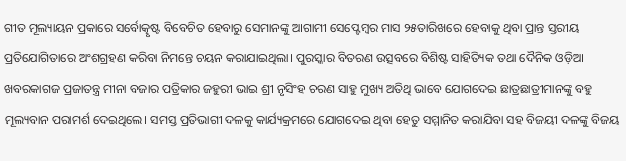ଗୀତ ମୂଲ୍ୟାୟନ ପ୍ରକାରେ ସର୍ବୋତ୍କୃଷ୍ଟ ବିବେଚିତ ହେବାରୁ ସେମାନଙ୍କୁ ଆଗାମୀ ସେପ୍ଟେମ୍ବର ମାସ ୨୫ତାରିଖରେ ହେବାକୁ ଥିବା ପ୍ରାନ୍ତ ସ୍ତରୀୟ ପ୍ରତିଯୋଗିତାରେ ଅଂଶଗ୍ରହଣ କରିବା ନିମନ୍ତେ ଚୟନ କରାଯାଇଥିଲା। ପୁରସ୍କାର ବିତରଣ ଉତ୍ସବରେ ବିଶିଷ୍ଟ ସାହିତ୍ୟିକ ତଥା ଦୈନିକ ଓଡ଼ିଆ ଖବରକାଗଜ ପ୍ରଜାତନ୍ତ୍ର ମୀନା ବଜାର ପତ୍ରିକାର ଜହୁରୀ ଭାଇ ଶ୍ରୀ ନୃସିଂହ ଚରଣ ସାହୁ ମୁଖ୍ୟ ଅତିଥି ଭାବେ ଯୋଗଦେଇ ଛାତ୍ରଛାତ୍ରୀମାନଙ୍କୁ ବହୁ ମୂଲ୍ୟବାନ ପରାମର୍ଶ ଦେଇଥିଲେ। ସମସ୍ତ ପ୍ରତିଭାଗୀ ଦଳକୁ କାର୍ଯ୍ୟକ୍ରମରେ ଯୋଗଦେଇ ଥିବା ହେତୁ ସମ୍ମାନିତ କରାଯିବା ସହ ବିଜୟୀ ଦଳଙ୍କୁ ବିଜୟ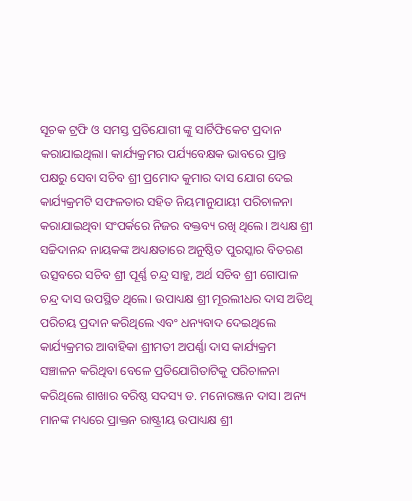ସୂଚକ ଟ୍ରଫି ଓ ସମସ୍ତ ପ୍ରତିଯୋଗୀ ଙ୍କୁ ସାର୍ଟିଫିକେଟ ପ୍ରଦାନ କରାଯାଇଥିଲା। କାର୍ଯ୍ୟକ୍ରମର ପର୍ଯ୍ୟବେକ୍ଷକ ଭାବରେ ପ୍ରାନ୍ତ ପକ୍ଷରୁ ସେବା ସଚିବ ଶ୍ରୀ ପ୍ରମୋଦ କୁମାର ଦାସ ଯୋଗ ଦେଇ କାର୍ଯ୍ୟକ୍ରମଟି ସଫଳତାର ସହିତ ନିୟମାନୁଯାୟୀ ପରିଚାଳନା କରାଯାଇଥିବା ସଂପର୍କରେ ନିଜର ବକ୍ତବ୍ୟ ରଖି ଥିଲେ। ଅଧ୍ୟକ୍ଷ ଶ୍ରୀ ସଚ୍ଚିଦାନନ୍ଦ ନାୟକଙ୍କ ଅଧ୍ୟକ୍ଷତାରେ ଅନୁଷ୍ଠିତ ପୁରସ୍କାର ବିତରଣ ଉତ୍ସବରେ ସଚିବ ଶ୍ରୀ ପୂର୍ଣ୍ଣ ଚନ୍ଦ୍ର ସାହୁ, ଅର୍ଥ ସଚିବ ଶ୍ରୀ ଗୋପାଳ ଚନ୍ଦ୍ର ଦାସ ଉପସ୍ଥିତ ଥିଲେ। ଉପାଧ୍ୟକ୍ଷ ଶ୍ରୀ ମୂରଲୀଧର ଦାସ ଅତିଥି ପରିଚୟ ପ୍ରଦାନ କରିଥିଲେ ଏବଂ ଧନ୍ୟବାଦ ଦେଇଥିଲେ କାର୍ଯ୍ୟକ୍ରମର ଆବାହିକା ଶ୍ରୀମତୀ ଅପର୍ଣ୍ଣା ଦାସ କାର୍ଯ୍ୟକ୍ରମ ସଞ୍ଚାଳନ କରିଥିବା ବେଳେ ପ୍ରତିଯୋଗିତାଟିକୁ ପରିଚାଳନା କରିଥିଲେ ଶାଖାର ବରିଷ୍ଠ ସଦସ୍ୟ ଡ. ମନୋରଞ୍ଜନ ଦାସ। ଅନ୍ୟ ମାନଙ୍କ ମଧ୍ୟରେ ପ୍ରାକ୍ତନ ରାଷ୍ଟ୍ରୀୟ ଉପାଧ୍ୟକ୍ଷ ଶ୍ରୀ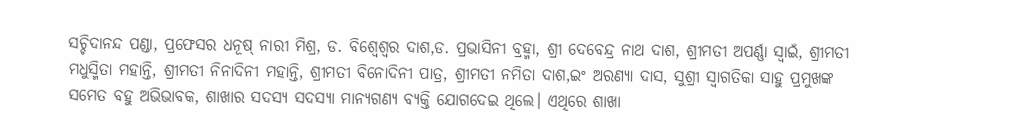ସଚ୍ଚିଦାନନ୍ଦ ପଣ୍ଡା, ପ୍ରଫେସର ଧନୂଷ୍ ନାରୀ ମିଶ୍ର, ଡ. ବିଶ୍ଵେଶ୍ଵର ଦାଶ,ଡ. ପ୍ରଭାସିନୀ ବ୍ରହ୍ମା, ଶ୍ରୀ ଦେବେନ୍ଦ୍ର ନାଥ ଦାଶ, ଶ୍ରୀମତୀ ଅପର୍ଣ୍ଣା ସ୍ଵାଇଁ, ଶ୍ରୀମତୀ ମଧୁସ୍ମିତା ମହାନ୍ତି, ଶ୍ରୀମତୀ ନିନାଦିନୀ ମହାନ୍ତି, ଶ୍ରୀମତୀ ବିନୋଦିନୀ ପାତ୍ର, ଶ୍ରୀମତୀ ନମିତା ଦାଶ,ଇଂ ଅରଣ୍ୟା ଦାସ, ସୁଶ୍ରୀ ସ୍ୱାଗତିକା ସାହୁ ପ୍ରମୁଖଙ୍କ ସମେତ ବହୁ ଅଭିଭାବକ, ଶାଖାର ସଦସ୍ୟ ସଦସ୍ୟା ମାନ୍ୟଗଣ୍ୟ ବ୍ୟକ୍ତି ଯୋଗଦେଇ ଥିଲେ। ଏଥିରେ ଶାଖା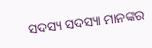ସଦସ୍ୟ ସଦସ୍ୟା ମାନଙ୍କର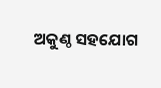ଅକୁଣ୍ଠ ସହଯୋଗ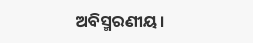ଅବିସ୍ମରଣୀୟ।